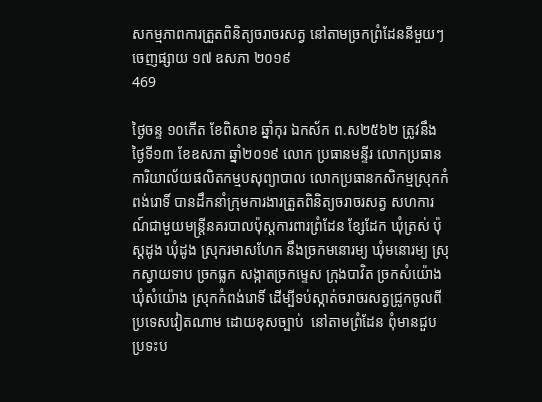សកម្មភាពការត្រួតពិនិត្យចរាចរសត្វ នៅតាមច្រកព្រំដែននីមួយៗ
ចេញផ្សាយ ១៧ ឧសភា ២០១៩
469

ថ្ងៃចន្ទ ១០កើត ខែពិសាខ ឆ្នាំកុរ ឯកស័ក ព.ស២៥៦២ ត្រូវនឹងថ្ងៃទី១៣ ខែឧសភា ឆ្នាំ២០១៩ លោក ប្រធានមន្ទីរ លោកប្រធានការិយាល័យផលិតកម្មបសុព្យាបាល លោកប្រធានកសិកម្មស្រុកកំពង់រោទិ៍ បានដឹកនាំក្រុមការងារត្រួតពិនិត្យចរាចរសត្វ សហការណ៍ជាមួយមន្ត្រីនគរបាលប៉ុស្តការពារព្រំដែន ខ្សែដែក ឃុំត្រស់ ប៉ុស្តដូង ឃុំដូង ស្រុករមាសហែក នឹងច្រកមនោរម្យ ឃុំមនោរម្យ ស្រុកស្វាយទាប ច្រកធ្លក សង្កាតច្រកម្ទេស ក្រុងបាវិត ច្រកសំយ៉ោង ឃុំសំយ៉ោង ស្រុកកំពង់រោទិ៍ ដើម្បីទប់ស្កាត់ចរាចរសត្វជ្រូកចូលពីប្រទេសវៀតណាម ដោយខុសច្បាប់  នៅតាមព្រំដែន ពុំមានជួបប្រទះប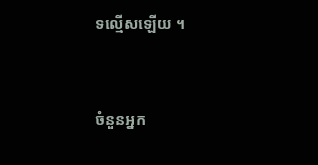ទល្មើសឡើយ ។



ចំនួនអ្នក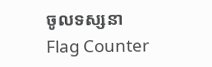ចូលទស្សនា
Flag Counter